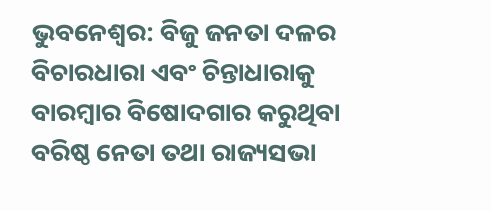ଭୁବନେଶ୍ୱର: ବିଜୁ ଜନତା ଦଳର ବିଚାରଧାରା ଏବଂ ଚିନ୍ତାଧାରାକୁ ବାରମ୍ବାର ବିଷୋଦଗାର କରୁଥିବା ବରିଷ୍ଠ ନେତା ତଥା ରାଜ୍ୟସଭା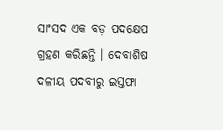ସାଂସଦ ଏକ ବଡ଼ ପଦକ୍ଷେପ ଗ୍ରହଣ କରିଛନ୍ତି । ଦେବାଶିଷ ଦଳୀୟ ପଦବୀରୁ ଇସ୍ତଫା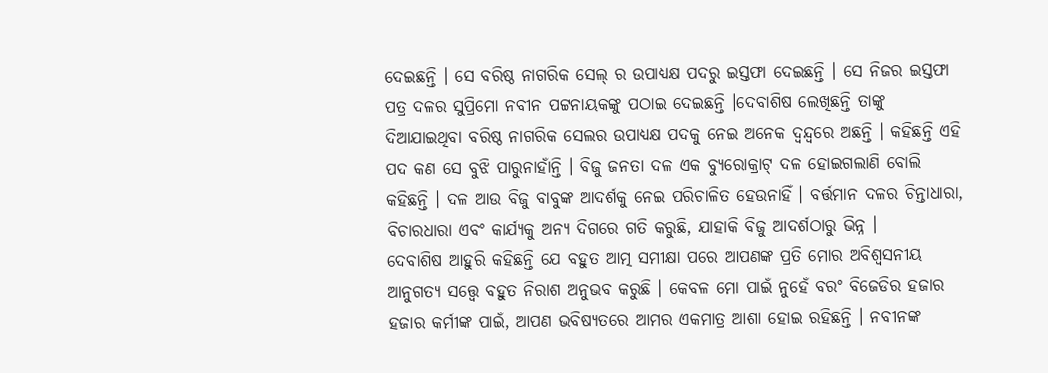ଦେଇଛନ୍ତି । ସେ ବରିଷ୍ଠ ନାଗରିକ ସେଲ୍ ର ଉପାଧ୍ୟକ୍ଷ ପଦରୁ ଇସ୍ତଫା ଦେଇଛନ୍ତି । ସେ ନିଜର ଇସ୍ତଫା ପତ୍ର ଦଳର ସୁପ୍ରିମୋ ନବୀନ ପଟ୍ଟନାୟକଙ୍କୁ ପଠାଇ ଦେଇଛନ୍ତି ।ଦେବାଶିଷ ଲେଖିଛନ୍ତି ତାଙ୍କୁ ଦିଆଯାଇଥିବା ବରିଷ୍ଠ ନାଗରିକ ସେଲର ଉପାଧ୍ୟକ୍ଷ ପଦକୁ ନେଇ ଅନେକ ଦ୍ୱନ୍ଦ୍ୱରେ ଅଛନ୍ତି । କହିଛନ୍ତି ଏହି ପଦ କଣ ସେ ବୁଝି ପାରୁନାହାଁନ୍ତି । ବିଜୁ ଜନତା ଦଳ ଏକ ବ୍ୟୁରୋକ୍ରାଟ୍ ଦଳ ହୋଇଗଲାଣି ବୋଲି କହିଛନ୍ତି । ଦଳ ଆଉ ବିଜୁ ବାବୁଙ୍କ ଆଦର୍ଶକୁ ନେଇ ପରିଚାଳିତ ହେଉନାହିଁ । ବର୍ତ୍ତମାନ ଦଳର ଚିନ୍ତାଧାରା, ବିଚାରଧାରା ଏବଂ କାର୍ଯ୍ୟକୁ ଅନ୍ୟ ଦିଗରେ ଗତି କରୁଛି, ଯାହାକି ବିଜୁ ଆଦର୍ଶଠାରୁ ଭିନ୍ନ ।
ଦେବାଶିଷ ଆହୁରି କହିଛନ୍ତି ଯେ ବହୁତ ଆତ୍ମ ସମୀକ୍ଷା ପରେ ଆପଣଙ୍କ ପ୍ରତି ମୋର ଅବିଶ୍ୱସନୀୟ ଆନୁଗତ୍ୟ ସତ୍ତ୍ୱେ ବହୁତ ନିରାଶ ଅନୁଭବ କରୁଛି । କେବଳ ମୋ ପାଇଁ ନୁହେଁ ବରଂ ବିଜେଡିର ହଜାର ହଜାର କର୍ମୀଙ୍କ ପାଇଁ, ଆପଣ ଭବିଷ୍ୟତରେ ଆମର ଏକମାତ୍ର ଆଶା ହୋଇ ରହିଛନ୍ତି । ନବୀନଙ୍କ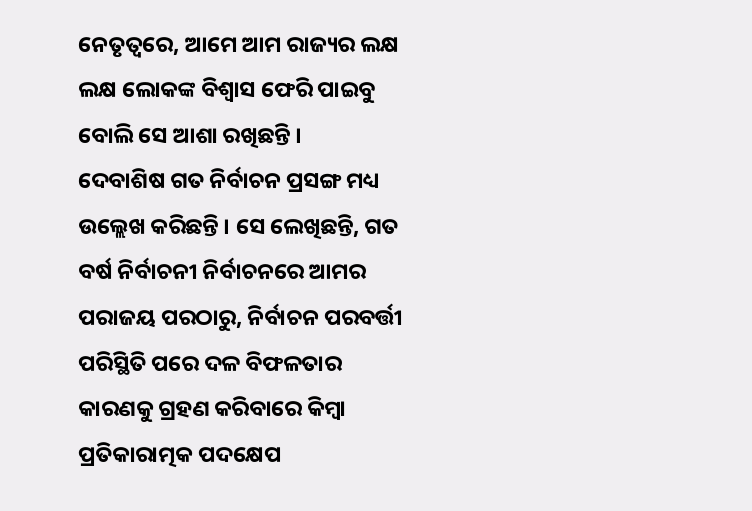ନେତୃତ୍ୱରେ, ଆମେ ଆମ ରାଜ୍ୟର ଲକ୍ଷ ଲକ୍ଷ ଲୋକଙ୍କ ବିଶ୍ୱାସ ଫେରି ପାଇବୁ ବୋଲି ସେ ଆଶା ରଖିଛନ୍ତି ।
ଦେବାଶିଷ ଗତ ନିର୍ବାଚନ ପ୍ରସଙ୍ଗ ମଧ୍ୟ ଉଲ୍ଲେଖ କରିଛନ୍ତି । ସେ ଲେଖିଛନ୍ତି, ଗତ ବର୍ଷ ନିର୍ବାଚନୀ ନିର୍ବାଚନରେ ଆମର ପରାଜୟ ପରଠାରୁ, ନିର୍ବାଚନ ପରବର୍ତ୍ତୀ ପରିସ୍ଥିତି ପରେ ଦଳ ବିଫଳତାର କାରଣକୁ ଗ୍ରହଣ କରିବାରେ କିମ୍ବା ପ୍ରତିକାରାତ୍ମକ ପଦକ୍ଷେପ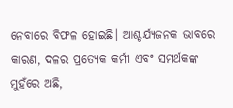ନେବାରେ ବିଫଳ ହୋଇଛି। ଆଶ୍ଚର୍ଯ୍ୟଜନକ ଭାବରେ କାରଣ, ଦଳର ପ୍ରତ୍ୟେକ କର୍ମୀ ଏବଂ ସମର୍ଥକଙ୍କ ମୁହଁରେ ଅଛି,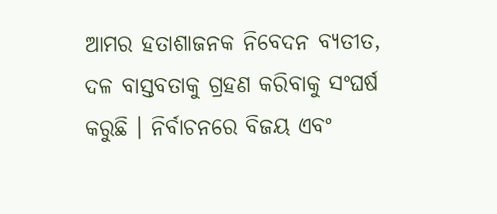ଆମର ହତାଶାଜନକ ନିବେଦନ ବ୍ୟତୀତ, ଦଳ ବାସ୍ତବତାକୁ ଗ୍ରହଣ କରିବାକୁ ସଂଘର୍ଷ କରୁଛି । ନିର୍ବାଚନରେ ବିଜୟ ଏବଂ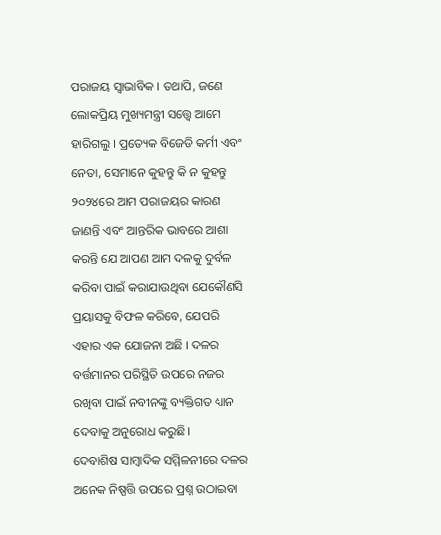ପରାଜୟ ସ୍ୱାଭାବିକ । ତଥାପି, ଜଣେ ଲୋକପ୍ରିୟ ମୁଖ୍ୟମନ୍ତ୍ରୀ ସତ୍ତ୍ୱେ ଆମେ ହାରିଗଲୁ । ପ୍ରତ୍ୟେକ ବିଜେଡି କର୍ମୀ ଏବଂ ନେତା, ସେମାନେ କୁହନ୍ତୁ କି ନ କୁହନ୍ତୁ ୨୦୨୪ରେ ଆମ ପରାଜୟର କାରଣ ଜାଣନ୍ତି ଏବଂ ଆନ୍ତରିକ ଭାବରେ ଆଶା କରନ୍ତି ଯେ ଆପଣ ଆମ ଦଳକୁ ଦୁର୍ବଳ କରିବା ପାଇଁ କରାଯାଉଥିବା ଯେକୌଣସି ପ୍ରୟାସକୁ ବିଫଳ କରିବେ, ଯେପରି ଏହାର ଏକ ଯୋଜନା ଅଛି । ଦଳର ବର୍ତ୍ତମାନର ପରିସ୍ଥିତି ଉପରେ ନଜର ରଖିବା ପାଇଁ ନବୀନଙ୍କୁ ବ୍ୟକ୍ତିଗତ ଧ୍ୟାନ ଦେବାକୁ ଅନୁରୋଧ କରୁଛି।
ଦେବାଶିଷ ସାମ୍ବାଦିକ ସମ୍ମିଳନୀରେ ଦଳର ଅନେକ ନିଷ୍ପତ୍ତି ଉପରେ ପ୍ରଶ୍ନ ଉଠାଇବା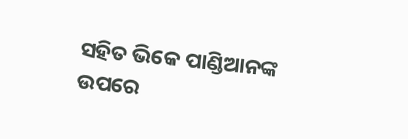ସହିତ ଭିକେ ପାଣ୍ଡିଆନଙ୍କ ଉପରେ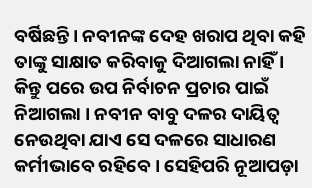ବର୍ଷିଛନ୍ତି । ନବୀନଙ୍କ ଦେହ ଖରାପ ଥିବା କହି ତାଙ୍କୁ ସାକ୍ଷାତ କରିବାକୁ ଦିଆଗଲା ନାହିଁ । କିନ୍ତୁ ପରେ ଉପ ନିର୍ବାଚନ ପ୍ରଚାର ପାଇଁ ନିଆଗଲା । ନବୀନ ବାବୁ ଦଳର ଦାୟିତ୍ୱ ନେଉଥିବା ଯାଏ ସେ ଦଳରେ ସାଧାରଣ କର୍ମୀଭାବେ ରହିବେ । ସେହିପରି ନୂଆପଡ଼ା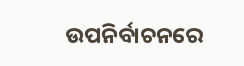ଉପନିର୍ବାଚନରେ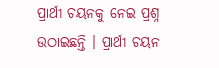ପ୍ରାର୍ଥୀ ଚୟନକୁ ନେଇ ପ୍ରଶ୍ନ ଉଠାଇଛନ୍ତି । ପ୍ରାର୍ଥୀ ଚୟନ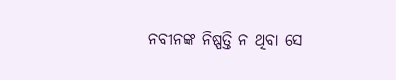ନବୀନଙ୍କ ନିଷ୍ପତ୍ତି ନ ଥିବା ସେ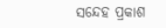ସନ୍ଦେହ ପ୍ରକାଶ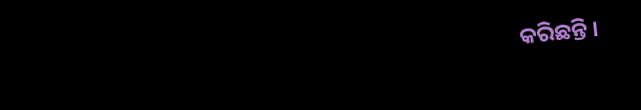କରିଛନ୍ତି ।